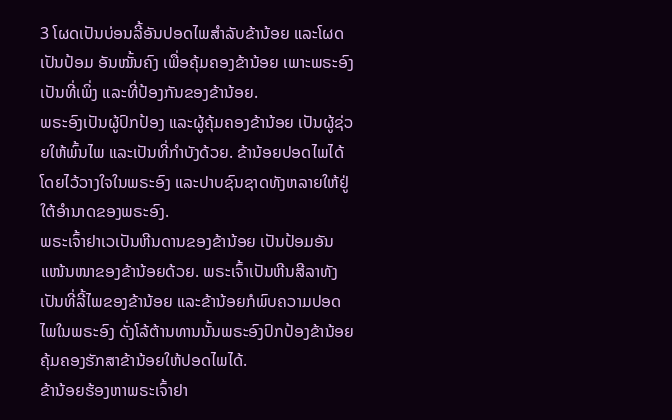3 ໂຜດເປັນບ່ອນລີ້ອັນປອດໄພສຳລັບຂ້ານ້ອຍ ແລະໂຜດເປັນປ້ອມ ອັນໝັ້ນຄົງ ເພື່ອຄຸ້ມຄອງຂ້ານ້ອຍ ເພາະພຣະອົງເປັນທີ່ເພິ່ງ ແລະທີ່ປ້ອງກັນຂອງຂ້ານ້ອຍ.
ພຣະອົງເປັນຜູ້ປົກປ້ອງ ແລະຜູ້ຄຸ້ມຄອງຂ້ານ້ອຍ ເປັນຜູ້ຊ່ວຍໃຫ້ພົ້ນໄພ ແລະເປັນທີ່ກຳບັງດ້ວຍ. ຂ້ານ້ອຍປອດໄພໄດ້ໂດຍໄວ້ວາງໃຈໃນພຣະອົງ ແລະປາບຊົນຊາດທັງຫລາຍໃຫ້ຢູ່ໃຕ້ອຳນາດຂອງພຣະອົງ.
ພຣະເຈົ້າຢາເວເປັນຫີນດານຂອງຂ້ານ້ອຍ ເປັນປ້ອມອັນແໜ້ນໜາຂອງຂ້ານ້ອຍດ້ວຍ. ພຣະເຈົ້າເປັນຫີນສີລາທັງເປັນທີ່ລີ້ໄພຂອງຂ້ານ້ອຍ ແລະຂ້ານ້ອຍກໍພົບຄວາມປອດໄພໃນພຣະອົງ ດັ່ງໂລ້ຕ້ານທານນັ້ນພຣະອົງປົກປ້ອງຂ້ານ້ອຍ ຄຸ້ມຄອງຮັກສາຂ້ານ້ອຍໃຫ້ປອດໄພໄດ້.
ຂ້ານ້ອຍຮ້ອງຫາພຣະເຈົ້າຢາ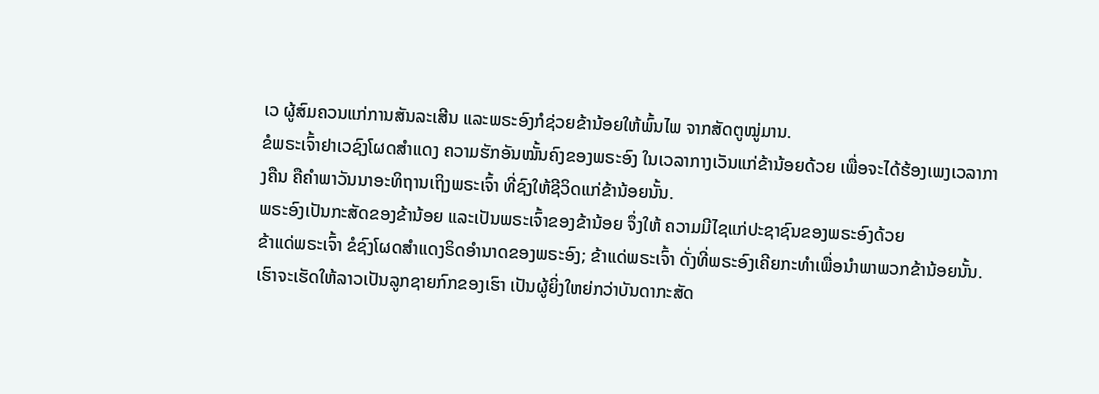ເວ ຜູ້ສົມຄວນແກ່ການສັນລະເສີນ ແລະພຣະອົງກໍຊ່ວຍຂ້ານ້ອຍໃຫ້ພົ້ນໄພ ຈາກສັດຕູໝູ່ມານ.
ຂໍພຣະເຈົ້າຢາເວຊົງໂຜດສຳແດງ ຄວາມຮັກອັນໝັ້ນຄົງຂອງພຣະອົງ ໃນເວລາກາງເວັນແກ່ຂ້ານ້ອຍດ້ວຍ ເພື່ອຈະໄດ້ຮ້ອງເພງເວລາກາງຄືນ ຄືຄຳພາວັນນາອະທິຖານເຖິງພຣະເຈົ້າ ທີ່ຊົງໃຫ້ຊີວິດແກ່ຂ້ານ້ອຍນັ້ນ.
ພຣະອົງເປັນກະສັດຂອງຂ້ານ້ອຍ ແລະເປັນພຣະເຈົ້າຂອງຂ້ານ້ອຍ ຈຶ່ງໃຫ້ ຄວາມມີໄຊແກ່ປະຊາຊົນຂອງພຣະອົງດ້ວຍ
ຂ້າແດ່ພຣະເຈົ້າ ຂໍຊົງໂຜດສຳແດງຣິດອຳນາດຂອງພຣະອົງ; ຂ້າແດ່ພຣະເຈົ້າ ດັ່ງທີ່ພຣະອົງເຄີຍກະທຳເພື່ອນຳພາພວກຂ້ານ້ອຍນັ້ນ.
ເຮົາຈະເຮັດໃຫ້ລາວເປັນລູກຊາຍກົກຂອງເຮົາ ເປັນຜູ້ຍິ່ງໃຫຍ່ກວ່າບັນດາກະສັດ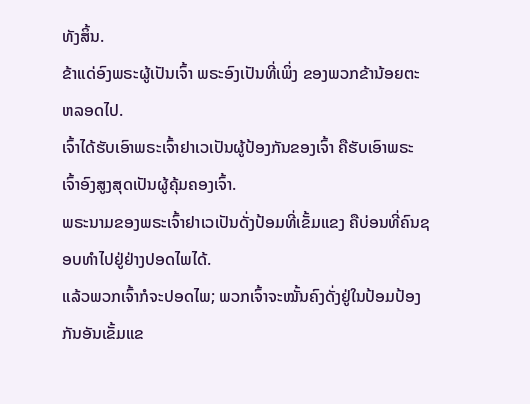ທັງສິ້ນ.
ຂ້າແດ່ອົງພຣະຜູ້ເປັນເຈົ້າ ພຣະອົງເປັນທີ່ເພິ່ງ ຂອງພວກຂ້ານ້ອຍຕະຫລອດໄປ.
ເຈົ້າໄດ້ຮັບເອົາພຣະເຈົ້າຢາເວເປັນຜູ້ປ້ອງກັນຂອງເຈົ້າ ຄືຮັບເອົາພຣະເຈົ້າອົງສູງສຸດເປັນຜູ້ຄຸ້ມຄອງເຈົ້າ.
ພຣະນາມຂອງພຣະເຈົ້າຢາເວເປັນດັ່ງປ້ອມທີ່ເຂັ້ມແຂງ ຄືບ່ອນທີ່ຄົນຊອບທຳໄປຢູ່ຢ່າງປອດໄພໄດ້.
ແລ້ວພວກເຈົ້າກໍຈະປອດໄພ; ພວກເຈົ້າຈະໝັ້ນຄົງດັ່ງຢູ່ໃນປ້ອມປ້ອງກັນອັນເຂັ້ມແຂ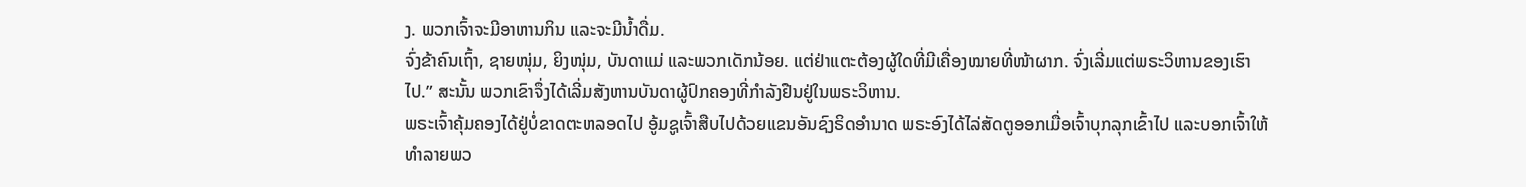ງ. ພວກເຈົ້າຈະມີອາຫານກິນ ແລະຈະມີນໍ້າດື່ມ.
ຈົ່ງຂ້າຄົນເຖົ້າ, ຊາຍໜຸ່ມ, ຍິງໜຸ່ມ, ບັນດາແມ່ ແລະພວກເດັກນ້ອຍ. ແຕ່ຢ່າແຕະຕ້ອງຜູ້ໃດທີ່ມີເຄື່ອງໝາຍທີ່ໜ້າຜາກ. ຈົ່ງເລີ່ມແຕ່ພຣະວິຫານຂອງເຮົາໄປ.” ສະນັ້ນ ພວກເຂົາຈຶ່ງໄດ້ເລີ່ມສັງຫານບັນດາຜູ້ປົກຄອງທີ່ກຳລັງຢືນຢູ່ໃນພຣະວິຫານ.
ພຣະເຈົ້າຄຸ້ມຄອງໄດ້ຢູ່ບໍ່ຂາດຕະຫລອດໄປ ອູ້ມຊູເຈົ້າສືບໄປດ້ວຍແຂນອັນຊົງຣິດອຳນາດ ພຣະອົງໄດ້ໄລ່ສັດຕູອອກເມື່ອເຈົ້າບຸກລຸກເຂົ້າໄປ ແລະບອກເຈົ້າໃຫ້ທຳລາຍພວ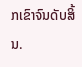ກເຂົາຈົນດັບສິ້ນ.